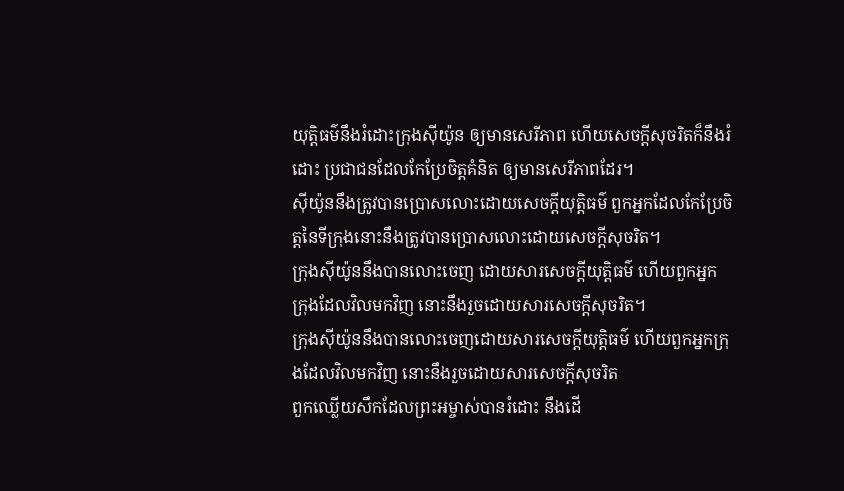យុត្តិធម៌នឹងរំដោះក្រុងស៊ីយ៉ូន ឲ្យមានសេរីភាព ហើយសេចក្ដីសុចរិតក៏នឹងរំដោះ ប្រជាជនដែលកែប្រែចិត្តគំនិត ឲ្យមានសេរីភាពដែរ។
ស៊ីយ៉ូននឹងត្រូវបានប្រោសលោះដោយសេចក្ដីយុត្តិធម៌ ពួកអ្នកដែលកែប្រែចិត្តនៃទីក្រុងនោះនឹងត្រូវបានប្រោសលោះដោយសេចក្ដីសុចរិត។
ក្រុងស៊ីយ៉ូននឹងបានលោះចេញ ដោយសារសេចក្ដីយុត្តិធម៌ ហើយពួកអ្នកក្រុងដែលវិលមកវិញ នោះនឹងរួចដោយសារសេចក្ដីសុចរិត។
ក្រុងស៊ីយ៉ូននឹងបានលោះចេញដោយសារសេចក្ដីយុត្តិធម៌ ហើយពួកអ្នកក្រុងដែលវិលមកវិញ នោះនឹងរួចដោយសារសេចក្ដីសុចរិត
ពួកឈ្លើយសឹកដែលព្រះអម្ចាស់បានរំដោះ នឹងដើ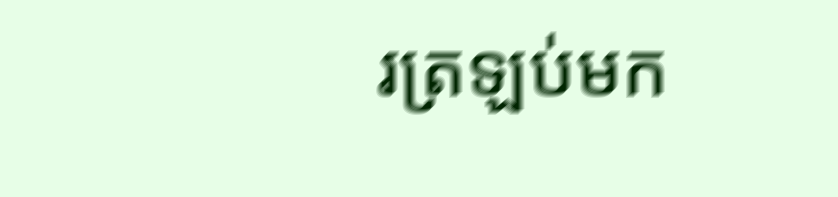រត្រឡប់មក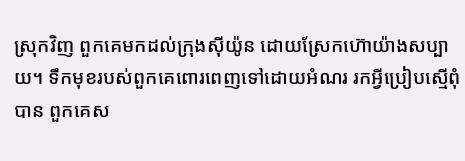ស្រុកវិញ ពួកគេមកដល់ក្រុងស៊ីយ៉ូន ដោយស្រែកហ៊ោយ៉ាងសប្បាយ។ ទឹកមុខរបស់ពួកគេពោរពេញទៅដោយអំណរ រកអ្វីប្រៀបស្មើពុំបាន ពួកគេស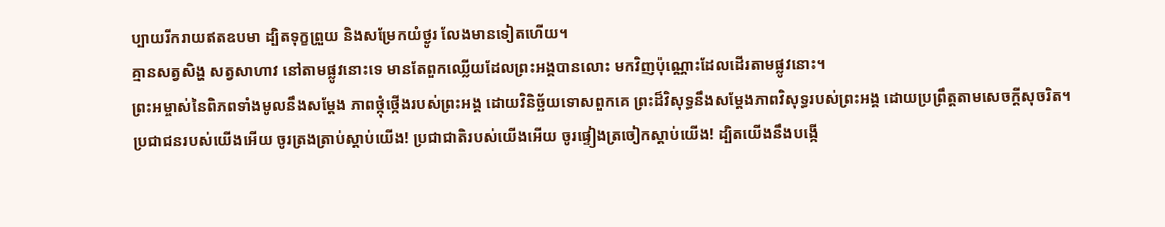ប្បាយរីករាយឥតឧបមា ដ្បិតទុក្ខព្រួយ និងសម្រែកយំថ្ងូរ លែងមានទៀតហើយ។
គ្មានសត្វសិង្ហ សត្វសាហាវ នៅតាមផ្លូវនោះទេ មានតែពួកឈ្លើយដែលព្រះអង្គបានលោះ មកវិញប៉ុណ្ណោះដែលដើរតាមផ្លូវនោះ។
ព្រះអម្ចាស់នៃពិភពទាំងមូលនឹងសម្តែង ភាពថ្កុំថ្កើងរបស់ព្រះអង្គ ដោយវិនិច្ឆ័យទោសពួកគេ ព្រះដ៏វិសុទ្ធនឹងសម្តែងភាពវិសុទ្ធរបស់ព្រះអង្គ ដោយប្រព្រឹត្តតាមសេចក្ដីសុចរិត។
ប្រជាជនរបស់យើងអើយ ចូរត្រងត្រាប់ស្ដាប់យើង! ប្រជាជាតិរបស់យើងអើយ ចូរផ្ទៀងត្រចៀកស្ដាប់យើង! ដ្បិតយើងនឹងបង្កើ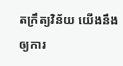តក្រឹត្យវិន័យ យើងនឹងឲ្យការ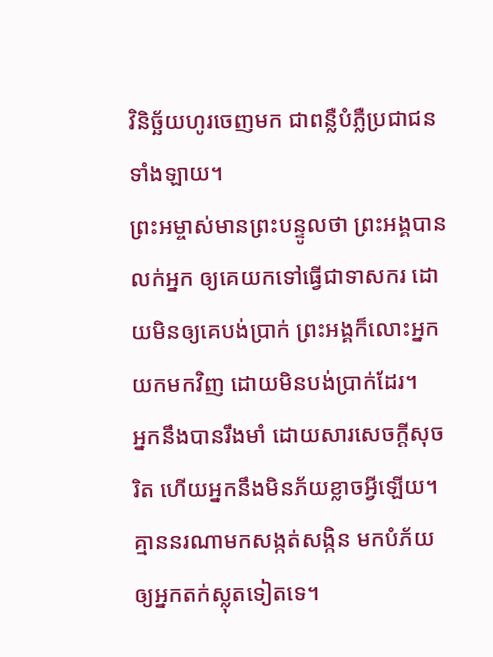វិនិច្ឆ័យហូរចេញមក ជាពន្លឺបំភ្លឺប្រជាជនទាំងឡាយ។
ព្រះអម្ចាស់មានព្រះបន្ទូលថា ព្រះអង្គបានលក់អ្នក ឲ្យគេយកទៅធ្វើជាទាសករ ដោយមិនឲ្យគេបង់ប្រាក់ ព្រះអង្គក៏លោះអ្នកយកមកវិញ ដោយមិនបង់ប្រាក់ដែរ។
អ្នកនឹងបានរឹងមាំ ដោយសារសេចក្ដីសុចរិត ហើយអ្នកនឹងមិនភ័យខ្លាចអ្វីឡើយ។ គ្មាននរណាមកសង្កត់សង្កិន មកបំភ័យ ឲ្យអ្នកតក់ស្លុតទៀតទេ។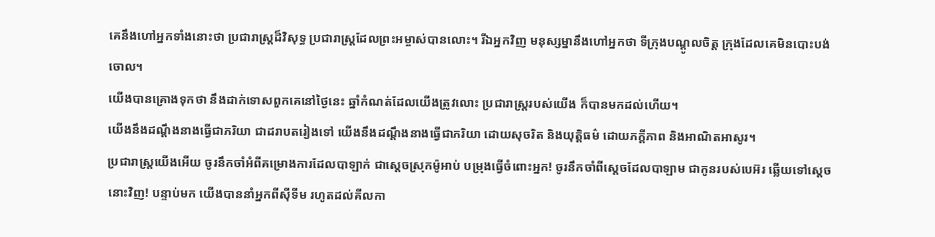គេនឹងហៅអ្នកទាំងនោះថា ប្រជារាស្ត្រដ៏វិសុទ្ធ ប្រជារាស្ត្រដែលព្រះអម្ចាស់បានលោះ។ រីឯអ្នកវិញ មនុស្សម្នានឹងហៅអ្នកថា ទីក្រុងបណ្ដូលចិត្ត ក្រុងដែលគេមិនបោះបង់ចោល។
យើងបានគ្រោងទុកថា នឹងដាក់ទោសពួកគេនៅថ្ងៃនេះ ឆ្នាំកំណត់ដែលយើងត្រូវលោះ ប្រជារាស្ត្ររបស់យើង ក៏បានមកដល់ហើយ។
យើងនឹងដណ្ដឹងនាងធ្វើជាភរិយា ជាដរាបតរៀងទៅ យើងនឹងដណ្ដឹងនាងធ្វើជាភរិយា ដោយសុចរិត និងយុត្តិធម៌ ដោយភក្ដីភាព និងអាណិតអាសូរ។
ប្រជារាស្ត្រយើងអើយ ចូរនឹកចាំអំពីគម្រោងការដែលបាឡាក់ ជាស្ដេចស្រុកម៉ូអាប់ បម្រុងធ្វើចំពោះអ្នក! ចូរនឹកចាំពីស្ដេចដែលបាឡាម ជាកូនរបស់បេអ៊រ ឆ្លើយទៅស្ដេចនោះវិញ! បន្ទាប់មក យើងបាននាំអ្នកពីស៊ីទីម រហូតដល់គីលកា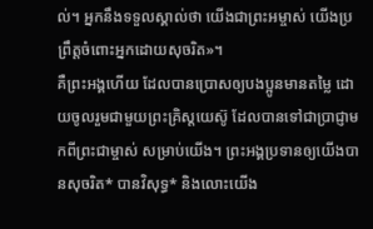ល់។ អ្នកនឹងទទួលស្គាល់ថា យើងជាព្រះអម្ចាស់ យើងប្រព្រឹត្តចំពោះអ្នកដោយសុចរិត»។
គឺព្រះអង្គហើយ ដែលបានប្រោសឲ្យបងប្អូនមានតម្លៃ ដោយចូលរួមជាមួយព្រះគ្រិស្តយេស៊ូ ដែលបានទៅជាប្រាជ្ញាមកពីព្រះជាម្ចាស់ សម្រាប់យើង។ ព្រះអង្គប្រទានឲ្យយើងបានសុចរិត* បានវិសុទ្ធ* និងលោះយើង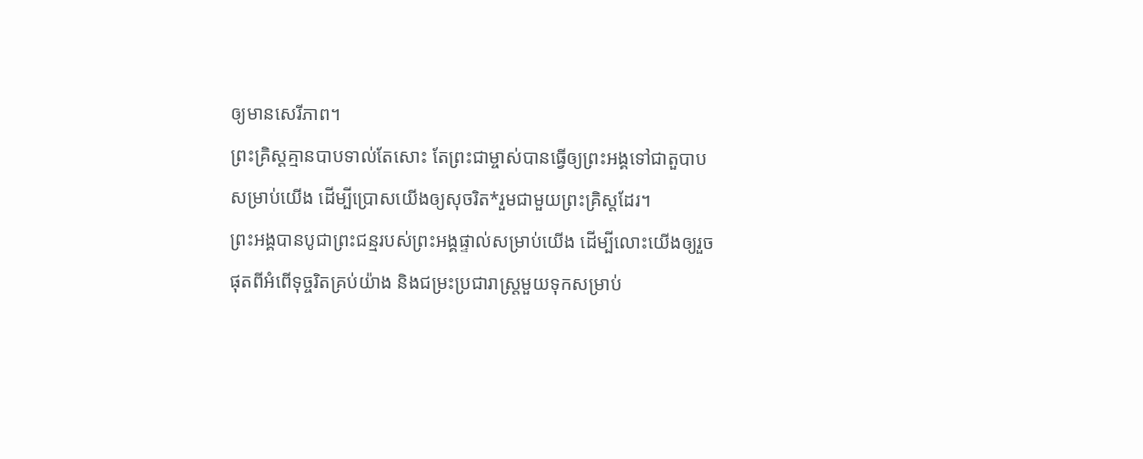ឲ្យមានសេរីភាព។
ព្រះគ្រិស្តគ្មានបាបទាល់តែសោះ តែព្រះជាម្ចាស់បានធ្វើឲ្យព្រះអង្គទៅជាតួបាបសម្រាប់យើង ដើម្បីប្រោសយើងឲ្យសុចរិត*រួមជាមួយព្រះគ្រិស្តដែរ។
ព្រះអង្គបានបូជាព្រះជន្មរបស់ព្រះអង្គផ្ទាល់សម្រាប់យើង ដើម្បីលោះយើងឲ្យរួចផុតពីអំពើទុច្ចរិតគ្រប់យ៉ាង និងជម្រះប្រជារាស្ត្រមួយទុកសម្រាប់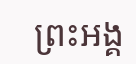ព្រះអង្គ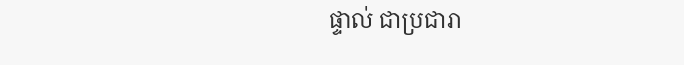ផ្ទាល់ ជាប្រជារា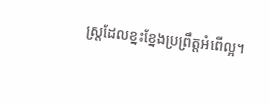ស្ត្រដែលខ្នះខ្នែងប្រព្រឹត្តអំពើល្អ។